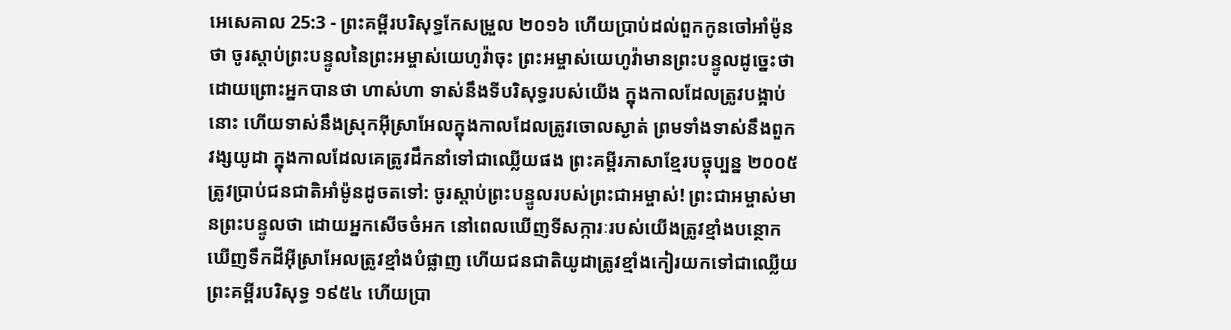អេសេគាល 25:3 - ព្រះគម្ពីរបរិសុទ្ធកែសម្រួល ២០១៦ ហើយប្រាប់ដល់ពួកកូនចៅអាំម៉ូនថា ចូរស្តាប់ព្រះបន្ទូលនៃព្រះអម្ចាស់យេហូវ៉ាចុះ ព្រះអម្ចាស់យេហូវ៉ាមានព្រះបន្ទូលដូច្នេះថា ដោយព្រោះអ្នកបានថា ហាស់ហា ទាស់នឹងទីបរិសុទ្ធរបស់យើង ក្នុងកាលដែលត្រូវបង្អាប់នោះ ហើយទាស់នឹងស្រុកអ៊ីស្រាអែលក្នុងកាលដែលត្រូវចោលស្ងាត់ ព្រមទាំងទាស់នឹងពួកវង្សយូដា ក្នុងកាលដែលគេត្រូវដឹកនាំទៅជាឈ្លើយផង ព្រះគម្ពីរភាសាខ្មែរបច្ចុប្បន្ន ២០០៥ ត្រូវប្រាប់ជនជាតិអាំម៉ូនដូចតទៅ: ចូរស្ដាប់ព្រះបន្ទូលរបស់ព្រះជាអម្ចាស់! ព្រះជាអម្ចាស់មានព្រះបន្ទូលថា ដោយអ្នកសើចចំអក នៅពេលឃើញទីសក្ការៈរបស់យើងត្រូវខ្មាំងបន្ថោក ឃើញទឹកដីអ៊ីស្រាអែលត្រូវខ្មាំងបំផ្លាញ ហើយជនជាតិយូដាត្រូវខ្មាំងកៀរយកទៅជាឈ្លើយ ព្រះគម្ពីរបរិសុទ្ធ ១៩៥៤ ហើយប្រា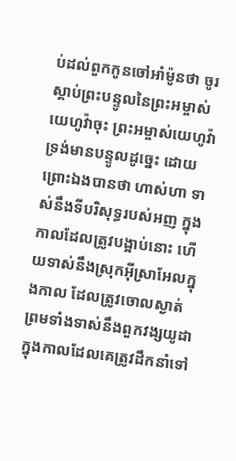ប់ដល់ពួកកូនចៅអាំម៉ូនថា ចូរស្តាប់ព្រះបន្ទូលនៃព្រះអម្ចាស់យេហូវ៉ាចុះ ព្រះអម្ចាស់យេហូវ៉ា ទ្រង់មានបន្ទូលដូច្នេះ ដោយព្រោះឯងបានថា ហាស់ហា ទាស់នឹងទីបរិសុទ្ធរបស់អញ ក្នុងកាលដែលត្រូវបង្អាប់នោះ ហើយទាស់នឹងស្រុកអ៊ីស្រាអែលក្នុងកាល ដែលត្រូវចោលស្ងាត់ ព្រមទាំងទាស់នឹងពួកវង្សយូដា ក្នុងកាលដែលគេត្រូវដឹកនាំទៅ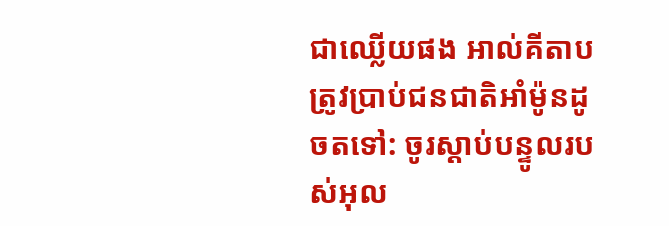ជាឈ្លើយផង អាល់គីតាប ត្រូវប្រាប់ជនជាតិអាំម៉ូនដូចតទៅ: ចូរស្ដាប់បន្ទូលរបស់អុល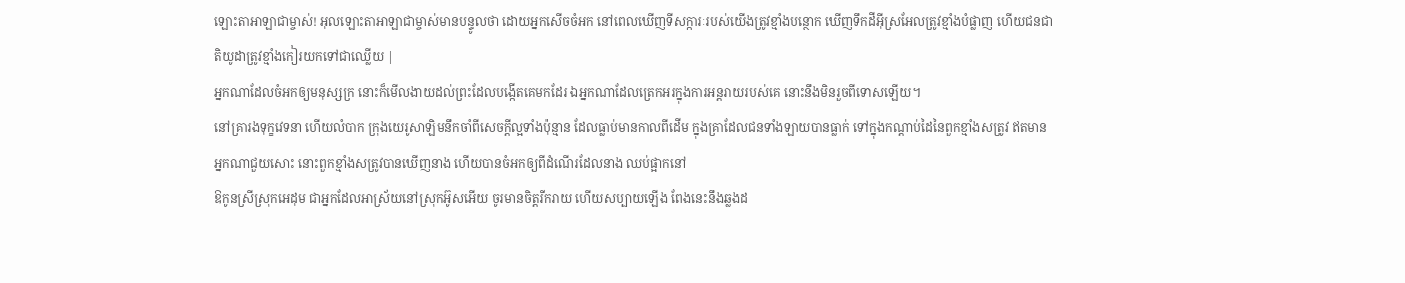ឡោះតាអាឡាជាម្ចាស់! អុលឡោះតាអាឡាជាម្ចាស់មានបន្ទូលថា ដោយអ្នកសើចចំអក នៅពេលឃើញទីសក្ការៈរបស់យើងត្រូវខ្មាំងបន្ថោក ឃើញទឹកដីអ៊ីស្រអែលត្រូវខ្មាំងបំផ្លាញ ហើយជនជាតិយូដាត្រូវខ្មាំងកៀរយកទៅជាឈ្លើយ |
អ្នកណាដែលចំអកឲ្យមនុស្សក្រ នោះក៏មើលងាយដល់ព្រះដែលបង្កើតគេមកដែរ ឯអ្នកណាដែលត្រេកអរក្នុងការអន្តរាយរបស់គេ នោះនឹងមិនរួចពីទោសឡើយ។
នៅគ្រារងទុក្ខវេទនា ហើយលំបាក ក្រុងយេរូសាឡិមនឹកចាំពីសេចក្ដីល្អទាំងប៉ុន្មាន ដែលធ្លាប់មានកាលពីដើម ក្នុងគ្រាដែលជនទាំងឡាយបានធ្លាក់ ទៅក្នុងកណ្ដាប់ដៃនៃពួកខ្មាំងសត្រូវ ឥតមានអ្នកណាជួយសោះ នោះពួកខ្មាំងសត្រូវបានឃើញនាង ហើយបានចំអកឲ្យពីដំណើរដែលនាង ឈប់ផ្អាកនៅ
ឱកូនស្រីស្រុកអេដុម ជាអ្នកដែលអាស្រ័យនៅស្រុកអ៊ូសអើយ ចូរមានចិត្តរីករាយ ហើយសប្បាយឡើង ពែងនេះនឹងឆ្លងដ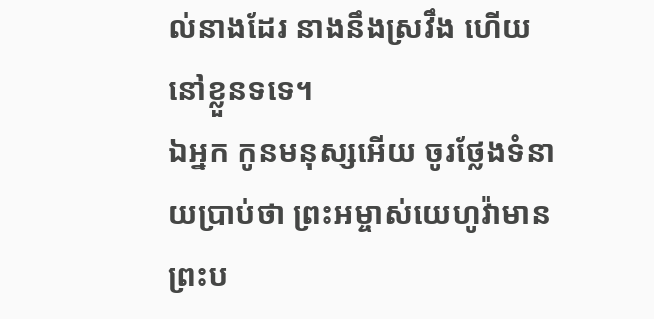ល់នាងដែរ នាងនឹងស្រវឹង ហើយនៅខ្លួនទទេ។
ឯអ្នក កូនមនុស្សអើយ ចូរថ្លែងទំនាយប្រាប់ថា ព្រះអម្ចាស់យេហូវ៉ាមានព្រះប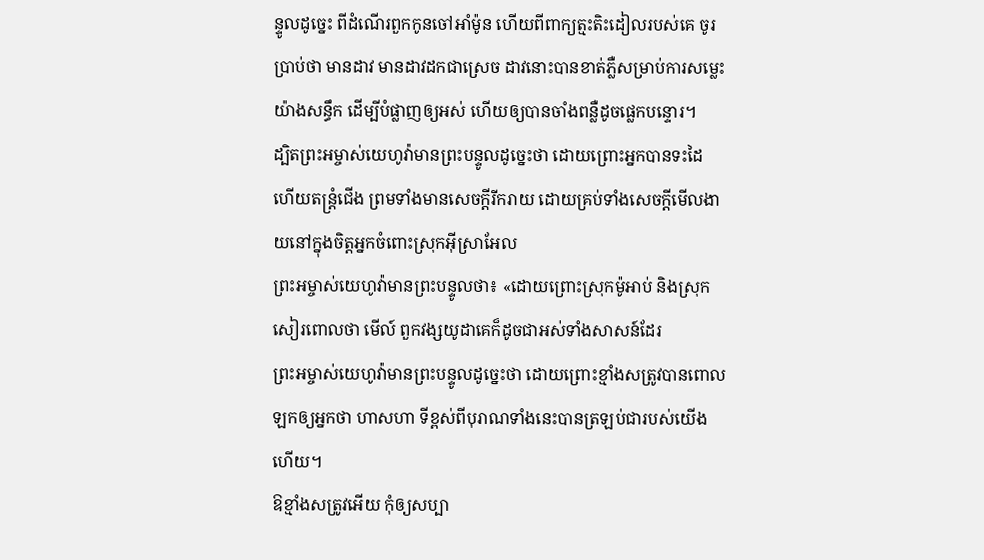ន្ទូលដូច្នេះ ពីដំណើរពួកកូនចៅអាំម៉ូន ហើយពីពាក្យត្មះតិះដៀលរបស់គេ ចូរប្រាប់ថា មានដាវ មានដាវដកជាស្រេច ដាវនោះបានខាត់ភ្លឺសម្រាប់ការសម្លេះយ៉ាងសន្ធឹក ដើម្បីបំផ្លាញឲ្យអស់ ហើយឲ្យបានចាំងពន្លឺដូចផ្លេកបន្ទោរ។
ដ្បិតព្រះអម្ចាស់យេហូវ៉ាមានព្រះបន្ទូលដូច្នេះថា ដោយព្រោះអ្នកបានទះដៃ ហើយតន្ត្រំជើង ព្រមទាំងមានសេចក្ដីរីករាយ ដោយគ្រប់ទាំងសេចក្ដីមើលងាយនៅក្នុងចិត្តអ្នកចំពោះស្រុកអ៊ីស្រាអែល
ព្រះអម្ចាស់យេហូវ៉ាមានព្រះបន្ទូលថា៖ «ដោយព្រោះស្រុកម៉ូអាប់ និងស្រុកសៀរពោលថា មើល៍ ពួកវង្សយូដាគេក៏ដូចជាអស់ទាំងសាសន៍ដែរ
ព្រះអម្ចាស់យេហូវ៉ាមានព្រះបន្ទូលដូច្នេះថា ដោយព្រោះខ្មាំងសត្រូវបានពោលឡកឲ្យអ្នកថា ហាសហា ទីខ្ពស់ពីបុរាណទាំងនេះបានត្រឡប់ជារបស់យើងហើយ។
ឱខ្មាំងសត្រូវអើយ កុំឲ្យសប្បា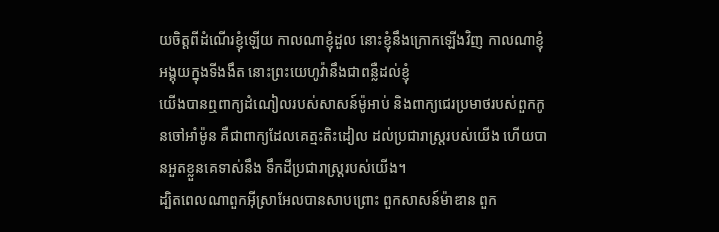យចិត្តពីដំណើរខ្ញុំឡើយ កាលណាខ្ញុំដួល នោះខ្ញុំនឹងក្រោកឡើងវិញ កាលណាខ្ញុំអង្គុយក្នុងទីងងឹត នោះព្រះយេហូវ៉ានឹងជាពន្លឺដល់ខ្ញុំ
យើងបានឮពាក្យដំណៀលរបស់សាសន៍ម៉ូអាប់ និងពាក្យជេរប្រមាថរបស់ពួកកូនចៅអាំម៉ូន គឺជាពាក្យដែលគេត្មះតិះដៀល ដល់ប្រជារាស្ត្ររបស់យើង ហើយបានអួតខ្លួនគេទាស់នឹង ទឹកដីប្រជារាស្ត្ររបស់យើង។
ដ្បិតពេលណាពួកអ៊ីស្រាអែលបានសាបព្រោះ ពួកសាសន៍ម៉ាឌាន ពួក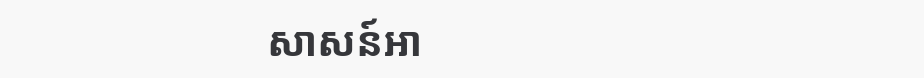សាសន៍អា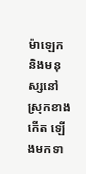ម៉ាឡេក និងមនុស្សនៅស្រុកខាងកើត ឡើងមកទា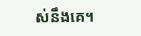ស់នឹងគេ។